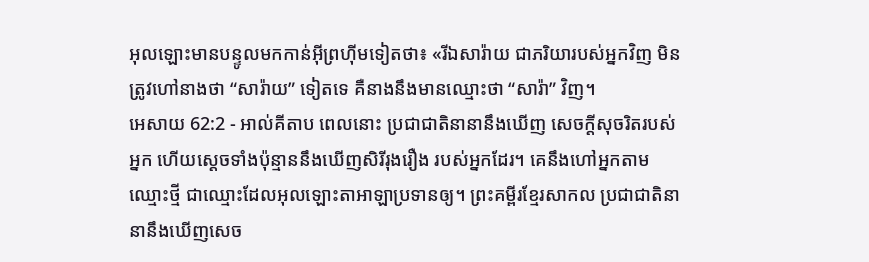អុលឡោះមានបន្ទូលមកកាន់អ៊ីព្រហ៊ីមទៀតថា៖ «រីឯសារ៉ាយ ជាភរិយារបស់អ្នកវិញ មិនត្រូវហៅនាងថា “សារ៉ាយ” ទៀតទេ គឺនាងនឹងមានឈ្មោះថា “សារ៉ា” វិញ។
អេសាយ 62:2 - អាល់គីតាប ពេលនោះ ប្រជាជាតិនានានឹងឃើញ សេចក្ដីសុចរិតរបស់អ្នក ហើយស្ដេចទាំងប៉ុន្មាននឹងឃើញសិរីរុងរឿង របស់អ្នកដែរ។ គេនឹងហៅអ្នកតាមឈ្មោះថ្មី ជាឈ្មោះដែលអុលឡោះតាអាឡាប្រទានឲ្យ។ ព្រះគម្ពីរខ្មែរសាកល ប្រជាជាតិនានានឹងឃើញសេច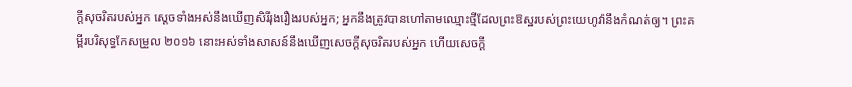ក្ដីសុចរិតរបស់អ្នក ស្ដេចទាំងអស់នឹងឃើញសិរីរុងរឿងរបស់អ្នក; អ្នកនឹងត្រូវបានហៅតាមឈ្មោះថ្មីដែលព្រះឱស្ឋរបស់ព្រះយេហូវ៉ានឹងកំណត់ឲ្យ។ ព្រះគម្ពីរបរិសុទ្ធកែសម្រួល ២០១៦ នោះអស់ទាំងសាសន៍នឹងឃើញសេចក្ដីសុចរិតរបស់អ្នក ហើយសេចក្ដី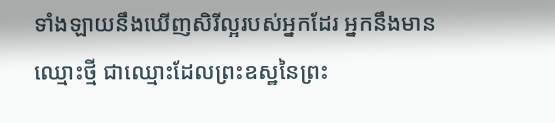ទាំងឡាយនឹងឃើញសិរីល្អរបស់អ្នកដែរ អ្នកនឹងមានឈ្មោះថ្មី ជាឈ្មោះដែលព្រះឧស្ឋនៃព្រះ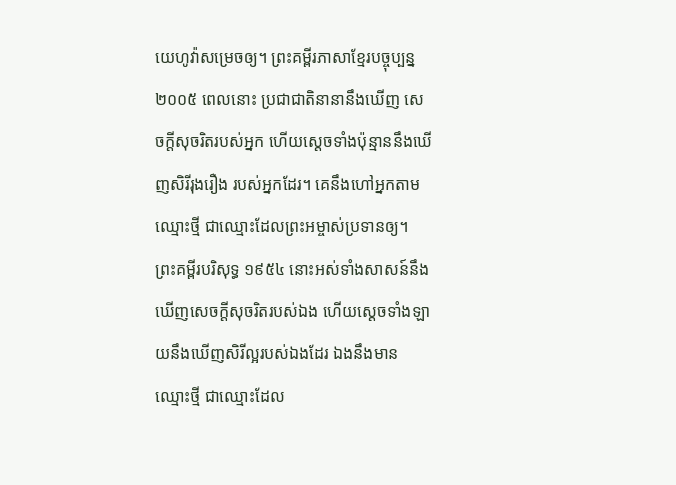យេហូវ៉ាសម្រេចឲ្យ។ ព្រះគម្ពីរភាសាខ្មែរបច្ចុប្បន្ន ២០០៥ ពេលនោះ ប្រជាជាតិនានានឹងឃើញ សេចក្ដីសុចរិតរបស់អ្នក ហើយស្ដេចទាំងប៉ុន្មាននឹងឃើញសិរីរុងរឿង របស់អ្នកដែរ។ គេនឹងហៅអ្នកតាមឈ្មោះថ្មី ជាឈ្មោះដែលព្រះអម្ចាស់ប្រទានឲ្យ។ ព្រះគម្ពីរបរិសុទ្ធ ១៩៥៤ នោះអស់ទាំងសាសន៍នឹងឃើញសេចក្ដីសុចរិតរបស់ឯង ហើយស្ដេចទាំងឡាយនឹងឃើញសិរីល្អរបស់ឯងដែរ ឯងនឹងមានឈ្មោះថ្មី ជាឈ្មោះដែល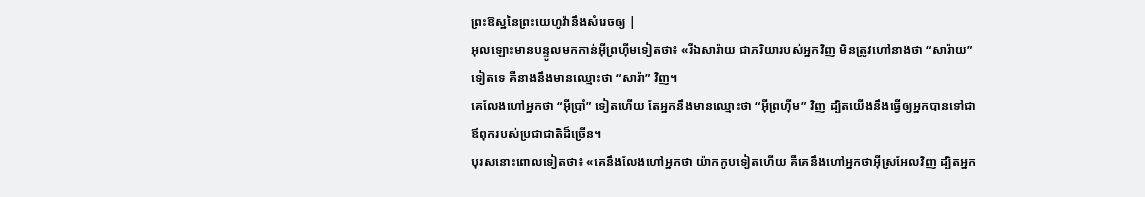ព្រះឱស្ឋនៃព្រះយេហូវ៉ានឹងសំរេចឲ្យ |
អុលឡោះមានបន្ទូលមកកាន់អ៊ីព្រហ៊ីមទៀតថា៖ «រីឯសារ៉ាយ ជាភរិយារបស់អ្នកវិញ មិនត្រូវហៅនាងថា “សារ៉ាយ” ទៀតទេ គឺនាងនឹងមានឈ្មោះថា “សារ៉ា” វិញ។
គេលែងហៅអ្នកថា “អ៊ីប្រាំ” ទៀតហើយ តែអ្នកនឹងមានឈ្មោះថា “អ៊ីព្រហ៊ីម” វិញ ដ្បិតយើងនឹងធ្វើឲ្យអ្នកបានទៅជាឪពុករបស់ប្រជាជាតិដ៏ច្រើន។
បុរសនោះពោលទៀតថា៖ «គេនឹងលែងហៅអ្នកថា យ៉ាកកូបទៀតហើយ គឺគេនឹងហៅអ្នកថាអ៊ីស្រអែលវិញ ដ្បិតអ្នក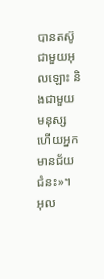បានតស៊ូជាមួយអុលឡោះ និងជាមួយមនុស្ស ហើយអ្នកមានជ័យជំនះ»។
អុល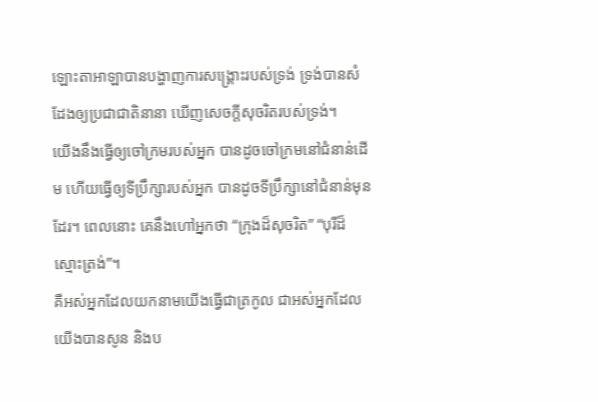ឡោះតាអាឡាបានបង្ហាញការសង្គ្រោះរបស់ទ្រង់ ទ្រង់បានសំដែងឲ្យប្រជាជាតិនានា ឃើញសេចក្ដីសុចរិតរបស់ទ្រង់។
យើងនឹងធ្វើឲ្យចៅក្រមរបស់អ្នក បានដូចចៅក្រមនៅជំនាន់ដើម ហើយធ្វើឲ្យទីប្រឹក្សារបស់អ្នក បានដូចទីប្រឹក្សានៅជំនាន់មុនដែរ។ ពេលនោះ គេនឹងហៅអ្នកថា “ក្រុងដ៏សុចរិត” “បុរីដ៏ស្មោះត្រង់”។
គឺអស់អ្នកដែលយកនាមយើងធ្វើជាត្រកូល ជាអស់អ្នកដែលយើងបានសូន និងប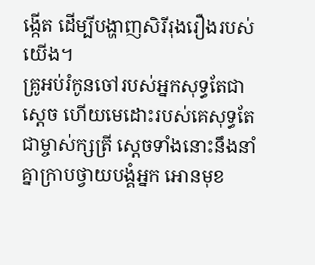ង្កើត ដើម្បីបង្ហាញសិរីរុងរឿងរបស់យើង។
គ្រូអប់រំកូនចៅរបស់អ្នកសុទ្ធតែជាស្ដេច ហើយមេដោះរបស់គេសុទ្ធតែជាម្ចាស់ក្សត្រី ស្ដេចទាំងនោះនឹងនាំគ្នាក្រាបថ្វាយបង្គំអ្នក អោនមុខ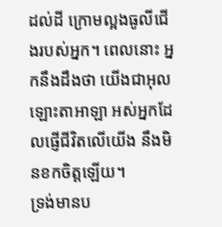ដល់ដី ក្រោមល្អងធូលីជើងរបស់អ្នក។ ពេលនោះ អ្នកនឹងដឹងថា យើងជាអុលឡោះតាអាឡា អស់អ្នកដែលផ្ញើជីវិតលើយើង នឹងមិនខកចិត្តឡើយ។
ទ្រង់មានប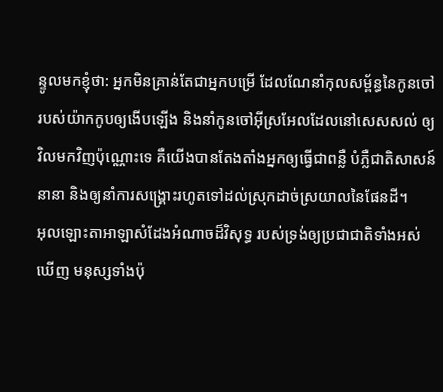ន្ទូលមកខ្ញុំថា: អ្នកមិនគ្រាន់តែជាអ្នកបម្រើ ដែលណែនាំកុលសម្ព័ន្ធនៃកូនចៅ របស់យ៉ាកកូបឲ្យងើបឡើង និងនាំកូនចៅអ៊ីស្រអែលដែលនៅសេសសល់ ឲ្យវិលមកវិញប៉ុណ្ណោះទេ គឺយើងបានតែងតាំងអ្នកឲ្យធ្វើជាពន្លឺ បំភ្លឺជាតិសាសន៍នានា និងឲ្យនាំការសង្គ្រោះរហូតទៅដល់ស្រុកដាច់ស្រយាលនៃផែនដី។
អុលឡោះតាអាឡាសំដែងអំណាចដ៏វិសុទ្ធ របស់ទ្រង់ឲ្យប្រជាជាតិទាំងអស់ឃើញ មនុស្សទាំងប៉ុ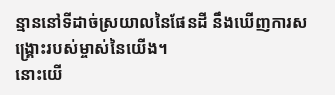ន្មាននៅទីដាច់ស្រយាលនៃផែនដី នឹងឃើញការសង្គ្រោះរបស់ម្ចាស់នៃយើង។
នោះយើ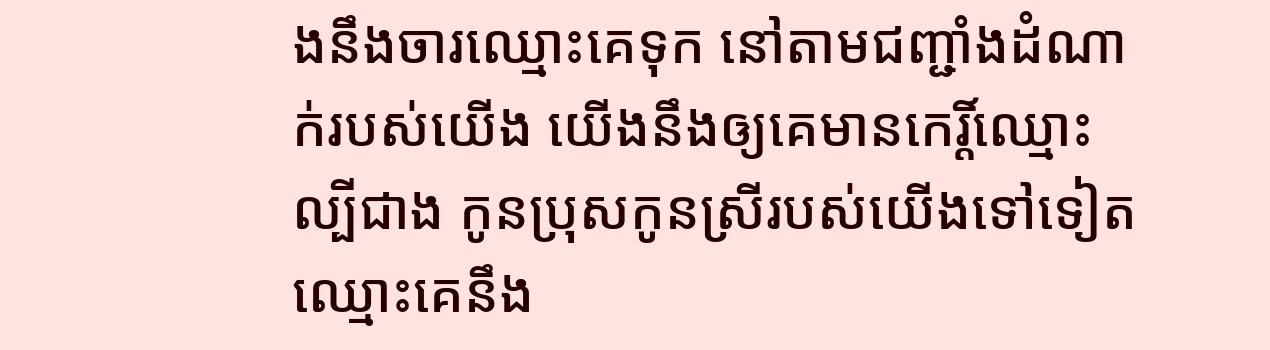ងនឹងចារឈ្មោះគេទុក នៅតាមជញ្ជាំងដំណាក់របស់យើង យើងនឹងឲ្យគេមានកេរ្តិ៍ឈ្មោះល្បីជាង កូនប្រុសកូនស្រីរបស់យើងទៅទៀត ឈ្មោះគេនឹង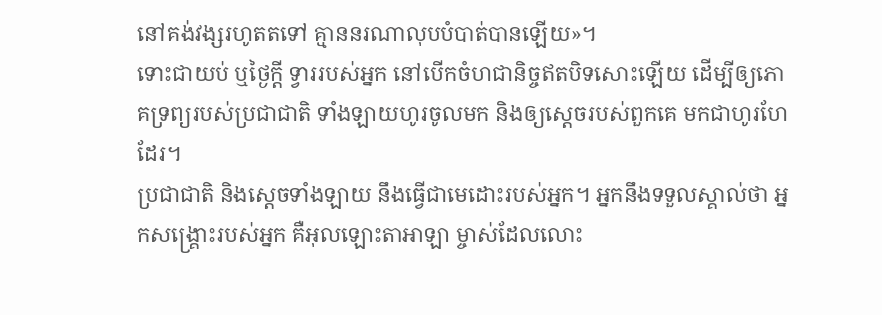នៅគង់វង្សរហូតតទៅ គ្មាននរណាលុបបំបាត់បានឡើយ»។
ទោះជាយប់ ឬថ្ងៃក្ដី ទ្វាររបស់អ្នក នៅបើកចំហជានិច្ចឥតបិទសោះឡើយ ដើម្បីឲ្យភោគទ្រព្យរបស់ប្រជាជាតិ ទាំងឡាយហូរចូលមក និងឲ្យស្ដេចរបស់ពួកគេ មកជាហូរហែដែរ។
ប្រជាជាតិ និងស្ដេចទាំងឡាយ នឹងធ្វើជាមេដោះរបស់អ្នក។ អ្នកនឹងទទួលស្គាល់ថា អ្នកសង្គ្រោះរបស់អ្នក គឺអុលឡោះតាអាឡា ម្ចាស់ដែលលោះ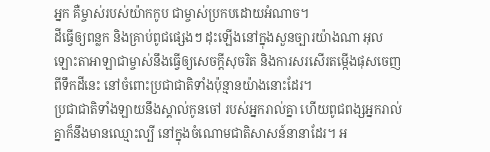អ្នក គឺម្ចាស់របស់យ៉ាកកូប ជាម្ចាស់ប្រកបដោយអំណាច។
ដីធ្វើឲ្យពន្លក និងគ្រាប់ពូជផ្សេងៗ ដុះឡើងនៅក្នុងសួនច្បារយ៉ាងណា អុលឡោះតាអាឡាជាម្ចាស់នឹងធ្វើឲ្យសេចក្ដីសុចរិត និងការសរសើរតម្កើងផុសចេញពីទឹកដីនេះ នៅចំពោះប្រជាជាតិទាំងប៉ុន្មានយ៉ាងនោះដែរ។
ប្រជាជាតិទាំងឡាយនឹងស្គាល់កូនចៅ របស់អ្នករាល់គ្នា ហើយពូជពង្សអ្នករាល់គ្នាក៏នឹងមានឈ្មោះល្បី នៅក្នុងចំណោមជាតិសាសន៍នានាដែរ។ អ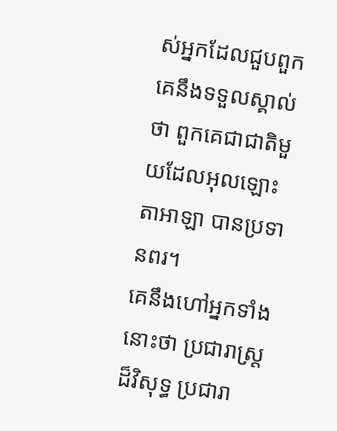ស់អ្នកដែលជួបពួកគេនឹងទទួលស្គាល់ថា ពួកគេជាជាតិមួយដែលអុលឡោះតាអាឡា បានប្រទានពរ។
គេនឹងហៅអ្នកទាំងនោះថា ប្រជារាស្ត្រដ៏វិសុទ្ធ ប្រជារា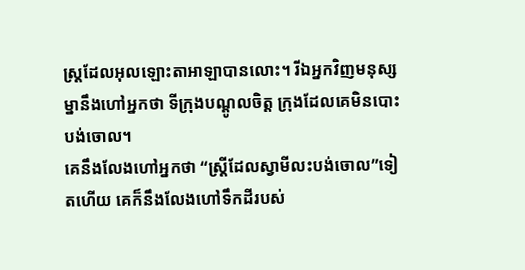ស្ត្រដែលអុលឡោះតាអាឡាបានលោះ។ រីឯអ្នកវិញមនុស្សម្នានឹងហៅអ្នកថា ទីក្រុងបណ្ដូលចិត្ត ក្រុងដែលគេមិនបោះបង់ចោល។
គេនឹងលែងហៅអ្នកថា “ស្ត្រីដែលស្វាមីលះបង់ចោល”ទៀតហើយ គេក៏នឹងលែងហៅទឹកដីរបស់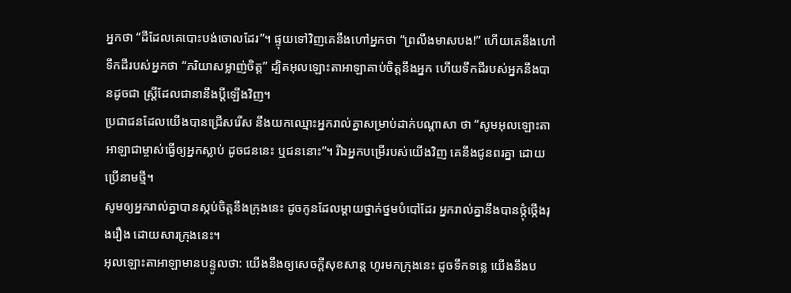អ្នកថា “ដីដែលគេបោះបង់ចោលដែរ”។ ផ្ទុយទៅវិញគេនឹងហៅអ្នកថា “ព្រលឹងមាសបង!” ហើយគេនឹងហៅទឹកដីរបស់អ្នកថា “ភរិយាសម្លាញ់ចិត្ត” ដ្បិតអុលឡោះតាអាឡាគាប់ចិត្តនឹងអ្នក ហើយទឹកដីរបស់អ្នកនឹងបានដូចជា ស្ត្រីដែលជានានឹងប្ដីឡើងវិញ។
ប្រជាជនដែលយើងបានជ្រើសរើស នឹងយកឈ្មោះអ្នករាល់គ្នាសម្រាប់ដាក់បណ្ដាសា ថា “សូមអុលឡោះតាអាឡាជាម្ចាស់ធ្វើឲ្យអ្នកស្លាប់ ដូចជននេះ ឬជននោះ”។ រីឯអ្នកបម្រើរបស់យើងវិញ គេនឹងជូនពរគ្នា ដោយប្រើនាមថ្មី។
សូមឲ្យអ្នករាល់គ្នាបានស្កប់ចិត្តនឹងក្រុងនេះ ដូចកូនដែលម្ដាយថ្នាក់ថ្នមបំបៅដែរ អ្នករាល់គ្នានឹងបានថ្កុំថ្កើងរុងរឿង ដោយសារក្រុងនេះ។
អុលឡោះតាអាឡាមានបន្ទូលថា: យើងនឹងឲ្យសេចក្ដីសុខសាន្ត ហូរមកក្រុងនេះ ដូចទឹកទន្លេ យើងនឹងប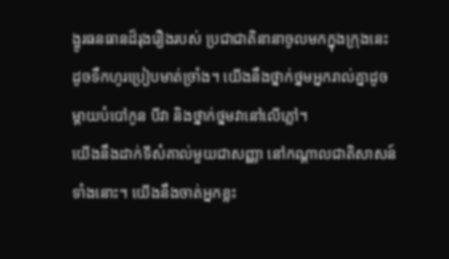ង្ហូរធនធានដ៏រុងរឿងរបស់ ប្រជាជាតិនានាចូលមកក្នុងក្រុងនេះ ដូចទឹកហូរប្រៀបមាត់ច្រាំង។ យើងនឹងថ្នាក់ថ្នមអ្នករាល់គ្នាដូចម្ដាយបំបៅកូន បីវា និងថ្នាក់ថ្នមវានៅលើភ្លៅ។
យើងនឹងដាក់ទីសំគាល់មួយជាសញ្ញា នៅកណ្ដាលជាតិសាសន៍ទាំងនោះ។ យើងនឹងចាត់អ្នកខ្លះ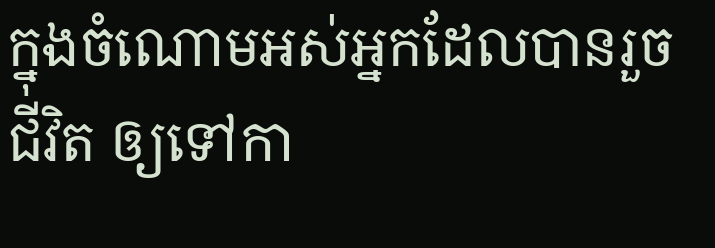ក្នុងចំណោមអស់អ្នកដែលបានរួចជីវិត ឲ្យទៅកា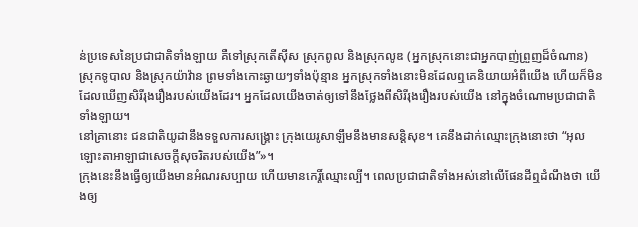ន់ប្រទេសនៃប្រជាជាតិទាំងឡាយ គឺទៅស្រុកតើស៊ីស ស្រុកពូល និងស្រុកលូឌ (អ្នកស្រុកនោះជាអ្នកបាញ់ព្រួញដ៏ចំណាន) ស្រុកទូបាល និងស្រុកយ៉ាវ៉ាន ព្រមទាំងកោះឆ្ងាយៗទាំងប៉ុន្មាន អ្នកស្រុកទាំងនោះមិនដែលឮគេនិយាយអំពីយើង ហើយក៏មិនដែលឃើញសិរីរុងរឿងរបស់យើងដែរ។ អ្នកដែលយើងចាត់ឲ្យទៅនឹងថ្លែងពីសិរីរុងរឿងរបស់យើង នៅក្នុងចំណោមប្រជាជាតិទាំងឡាយ។
នៅគ្រានោះ ជនជាតិយូដានឹងទទួលការសង្គ្រោះ ក្រុងយេរូសាឡឹមនឹងមានសន្តិសុខ។ គេនឹងដាក់ឈ្មោះក្រុងនោះថា “អុលឡោះតាអាឡាជាសេចក្ដីសុចរិតរបស់យើង”»។
ក្រុងនេះនឹងធ្វើឲ្យយើងមានអំណរសប្បាយ ហើយមានកេរ្តិ៍ឈ្មោះល្បី។ ពេលប្រជាជាតិទាំងអស់នៅលើផែនដីឮដំណឹងថា យើងឲ្យ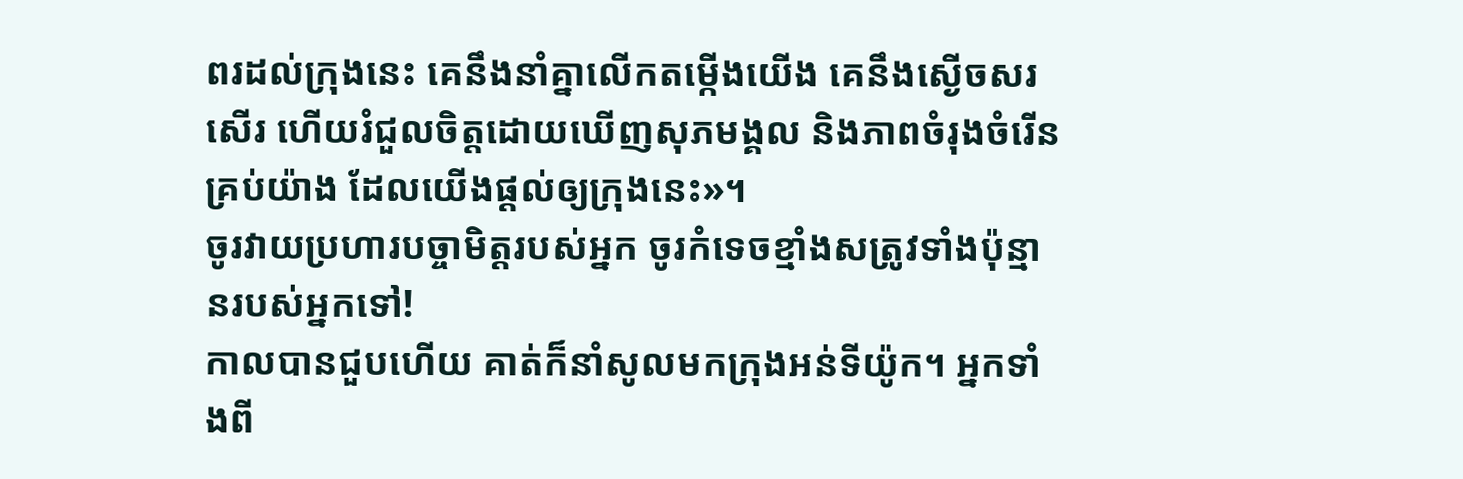ពរដល់ក្រុងនេះ គេនឹងនាំគ្នាលើកតម្កើងយើង គេនឹងស្ងើចសរសើរ ហើយរំជួលចិត្តដោយឃើញសុភមង្គល និងភាពចំរុងចំរើនគ្រប់យ៉ាង ដែលយើងផ្ដល់ឲ្យក្រុងនេះ»។
ចូរវាយប្រហារបច្ចាមិត្តរបស់អ្នក ចូរកំទេចខ្មាំងសត្រូវទាំងប៉ុន្មានរបស់អ្នកទៅ!
កាលបានជួបហើយ គាត់ក៏នាំសូលមកក្រុងអន់ទីយ៉ូក។ អ្នកទាំងពី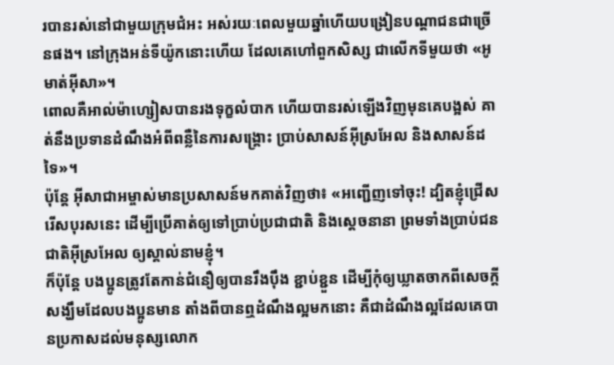របានរស់នៅជាមួយក្រុមជំអះ អស់រយៈពេលមួយឆ្នាំហើយបង្រៀនបណ្ដាជនជាច្រើនផង។ នៅក្រុងអន់ទីយ៉ូកនោះហើយ ដែលគេហៅពួកសិស្ស ជាលើកទីមួយថា «អូមាត់អ៊ីសា»។
ពោលគឺអាល់ម៉ាហ្សៀសបានរងទុក្ខលំបាក ហើយបានរស់ឡើងវិញមុនគេបង្អស់ គាត់នឹងប្រទានដំណឹងអំពីពន្លឺនៃការសង្គ្រោះ ប្រាប់សាសន៍អ៊ីស្រអែល និងសាសន៍ដទៃ»។
ប៉ុន្ដែ អ៊ីសាជាអម្ចាស់មានប្រសាសន៍មកគាត់វិញថា៖ «អញ្ជើញទៅចុះ! ដ្បិតខ្ញុំជ្រើសរើសបុរសនេះ ដើម្បីប្រើគាត់ឲ្យទៅប្រាប់ប្រជាជាតិ និងស្ដេចនានា ព្រមទាំងប្រាប់ជនជាតិអ៊ីស្រអែល ឲ្យស្គាល់នាមខ្ញុំ។
ក៏ប៉ុន្ដែ បងប្អូនត្រូវតែកាន់ជំនឿឲ្យបានរឹងប៉ឹង ខ្ជាប់ខ្ជួន ដើម្បីកុំឲ្យឃ្លាតចាកពីសេចក្ដីសង្ឃឹមដែលបងប្អូនមាន តាំងពីបានឮដំណឹងល្អមកនោះ គឺជាដំណឹងល្អដែលគេបានប្រកាសដល់មនុស្សលោក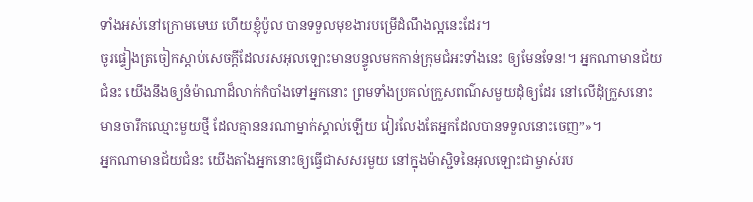ទាំងអស់នៅក្រោមមេឃ ហើយខ្ញុំប៉ូល បានទទួលមុខងារបម្រើដំណឹងល្អនេះដែរ។
ចូរផ្ទៀងត្រចៀកស្ដាប់សេចក្ដីដែលរសអុលឡោះមានបន្ទូលមកកាន់ក្រុមជំអះទាំងនេះ ឲ្យមែនទែន!។ អ្នកណាមានជ័យជំនះ យើងនឹងឲ្យនំម៉ាណាដ៏លាក់កំបាំងទៅអ្នកនោះ ព្រមទាំងប្រគល់ក្រួសពណ៌សមួយដុំឲ្យដែរ នៅលើដុំក្រួសនោះ មានចារឹកឈ្មោះមួយថ្មី ដែលគ្មាននរណាម្នាក់ស្គាល់ឡើយ វៀរលែងតែអ្នកដែលបានទទួលនោះចេញ”»។
អ្នកណាមានជ័យជំនះ យើងតាំងអ្នកនោះឲ្យធ្វើជាសសរមួយ នៅក្នុងម៉ាស្ជិទនៃអុលឡោះជាម្ចាស់រប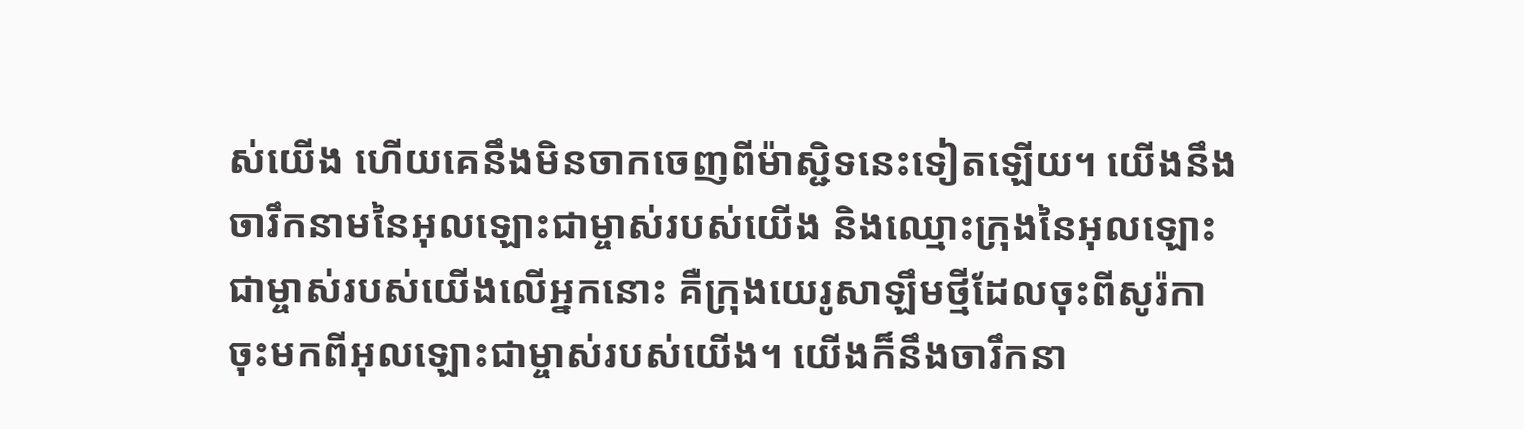ស់យើង ហើយគេនឹងមិនចាកចេញពីម៉ាស្ជិទនេះទៀតឡើយ។ យើងនឹងចារឹកនាមនៃអុលឡោះជាម្ចាស់របស់យើង និងឈ្មោះក្រុងនៃអុលឡោះជាម្ចាស់របស់យើងលើអ្នកនោះ គឺក្រុងយេរូសាឡឹមថ្មីដែលចុះពីសូរ៉កា ចុះមកពីអុលឡោះជាម្ចាស់របស់យើង។ យើងក៏នឹងចារឹកនា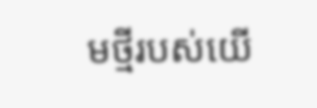មថ្មីរបស់យើ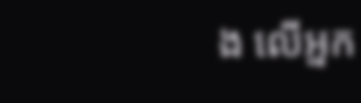ង លើអ្នក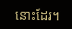នោះដែរ។